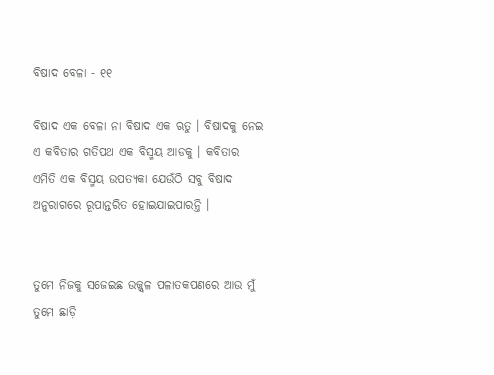ବିଷାଦ ବେଳା - ୧୧

ବିଷାଦ ଏକ ବେଳା ନା ବିଷାଦ ଏକ ଋତୁ । ବିଷାଦକୁ ନେଇ ଏ କବିତାର ଗତିପଥ ଏକ ବିସ୍ମୟ ଆଡକୁ । କବିତାର ଏମିତି ଏକ ବିସ୍ମୟ ଉପତ୍ୟକା ଯେଉଁଠି ସବୁ ବିଷାଦ ଅନୁରାଗରେ ରୂପାନ୍ତରିତ ହୋଇଯାଇପାରନ୍ତି ।


ତୁମେ ନିଜକୁ ସଜେଇଛ ଉଜ୍ଜ୍ୱଳ ପଳାତକପଣରେ ଆଉ ମୁଁ ତୁମେ ଛାଡ଼ି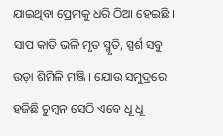ଯାଇଥିବା ପ୍ରେମକୁ ଧରି ଠିଆ ହେଇଛି । ସାପ କାତି ଭଳି ମୃତ ସ୍ମୃତି, ସ୍ପର୍ଶ ସବୁ ଉଡ଼ା ଶିମିଳି ମଞ୍ଜି । ଯୋଉ ସମୁଦ୍ରରେ ହଜିଛି ଚୁମ୍ବନ ସେଠି ଏବେ ଧୂ ଧୂ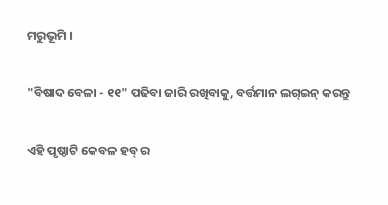ମରୁଭୂମି ।

"ବିଷାଦ ବେଳା - ୧୧" ପଢିବା ଜାରି ରଖିବାକୁ, ବର୍ତ୍ତମାନ ଲଗ୍ଇନ୍ କରନ୍ତୁ

ଏହି ପୃଷ୍ଠାଟି କେବଳ ହବ୍ ର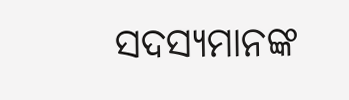ସଦସ୍ୟମାନଙ୍କ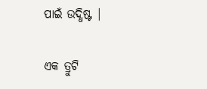ପାଇଁ ଉଦ୍ଧିଷ୍ଟ |

ଏକ ତ୍ରୁଟି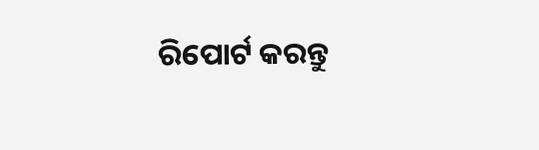ରିପୋର୍ଟ କରନ୍ତୁ